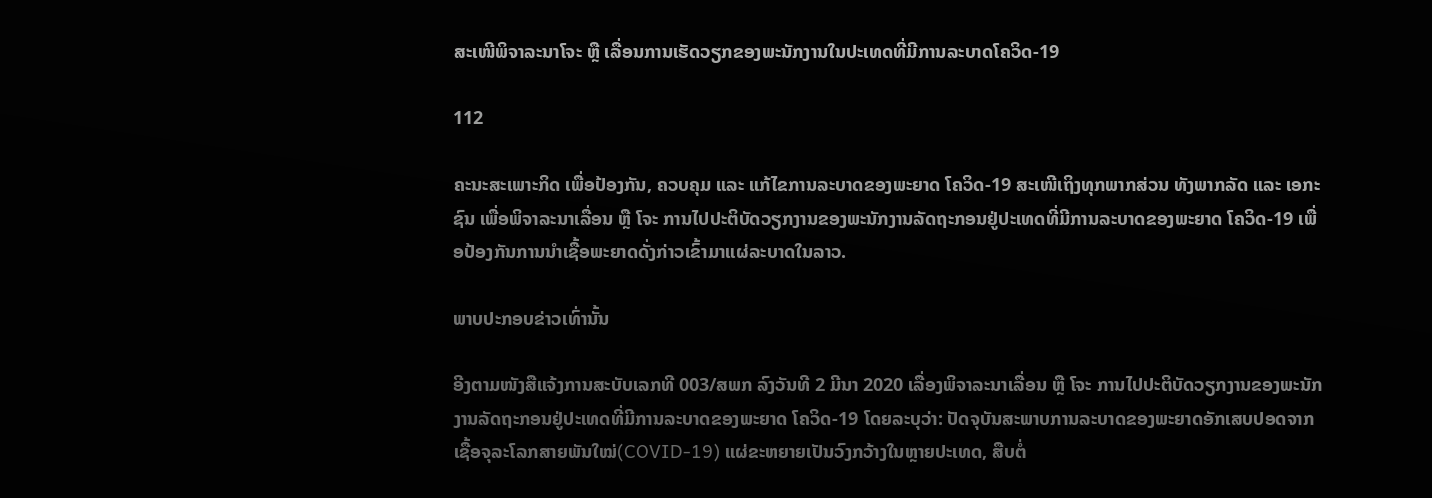ສະເໜີພິຈາລະນາໂຈະ ຫຼື ເລື່ອນການເຮັດວຽກຂອງພະນັກງານໃນປະເທດທີ່ມີການລະບາດໂຄວິດ-19

112

ຄະນະສະເພາະກິດ ເພື່ອປ້ອງກັນ, ຄວບຄຸມ ແລະ ແກ້ໄຂການລະບາດຂອງພະຍາດ ໂຄວິດ-19 ສະເໜີເຖິງທຸກພາກສ່ວນ ທັງພາກລັດ ແລະ ເອກະຊົນ ເພື່ອພິຈາລະນາເລື່ອນ ຫຼື ໂຈະ ການໄປປະຕິບັດວຽກງານຂອງພະນັກງານລັດຖະກອນຢູ່ປະເທດທີ່ມີການລະບາດຂອງພະຍາດ ໂຄວິດ-19 ເພື່ອປ້ອງກັນການນໍາເຊື້ອພະຍາດດັ່ງກ່າວເຂົ້າມາແຜ່ລະບາດໃນລາວ.

ພາບປະກອບຂ່າວເທົ່ານັ້ນ

ອີງຕາມໜັງສືແຈ້ງການສະບັບເລກທີ 003/ສພກ ລົງວັນທີ 2 ມີນາ 2020 ເລື່ອງພິຈາລະນາເລື່ອນ ຫຼື ໂຈະ ການໄປປະຕິບັດວຽກງານຂອງພະນັກງານລັດຖະກອນຢູ່ປະເທດທີ່ມີການລະບາດຂອງພະຍາດ ໂຄວິດ-19 ໂດຍລະບຸວ່າ: ປັດຈຸບັນສະພາບການລະບາດຂອງພະຍາດອັກເສບປອດຈາກເຊື້ອຈຸລະໂລກສາຍພັນໃໝ່(COVID-19) ແຜ່ຂະຫຍາຍເປັນວົງກວ້າງໃນຫຼາຍປະເທດ, ສືບຕໍ່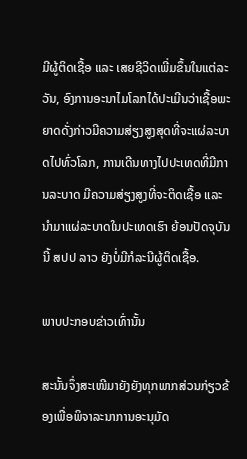ມີຜູ້ຕິດເຊື້ອ ແລະ ເສຍຊີວິດເພີ່ມຂຶ້ນໃນແຕ່ລະວັນ, ອົງການອະນາໄມໂລກໄດ້ປະເມີນວ່າເຊື້ອພະຍາດດັ່ງກ່າວມີຄວາມສ່ຽງສູງສຸດທີ່ຈະແຜ່ລະບາດໄປທົ່ວໂລກ, ການເດີນທາງໄປປະເທດທີ່ມີການລະບາດ ມີຄວາມສ່ຽງສູງທີ່ຈະຕິດເຊື້ອ ແລະ ນໍາມາແຜ່ລະບາດໃນປະເທດເຮົາ ຍ້ອນປັດຈຸບັນນີ້ ສປປ ລາວ ຍັງບໍ່ມີກໍລະນີຜູ້ຕິດເຊື້ອ.

ພາບປະກອບຂ່າວເທົ່ານັ້ນ

ສະນັ້ນຈຶ່ງສະເໜີມາຍັງຍັງທຸກພາກສ່ວນກ່ຽວຂ້ອງເພື່ອພິຈາລະນາການອະນຸມັດ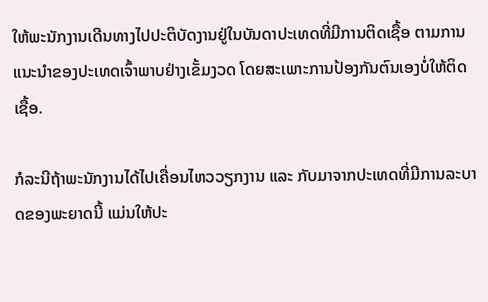ໃຫ້ພະນັກງານເດີນທາງໄປປະຕິບັດງານຢູ່ໃນບັນດາປະເທດທີ່ມີການຕິດເຊື້ອ ຕາມການແນະນໍາຂອງປະເທດເຈົ້າພາບຢ່າງເຂັ້ມງວດ ໂດຍສະເພາະການປ້ອງກັນຕົນເອງບໍ່ໃຫ້ຕິດເຊື້ອ.

ກໍລະນີຖ້າພະນັກງານໄດ້ໄປເຄື່ອນໄຫວວຽກງານ ແລະ ກັບມາຈາກປະເທດທີ່ມີການລະບາດຂອງພະຍາດນີ້ ແມ່ນໃຫ້ປະ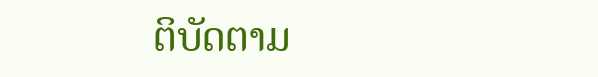ຕິບັດຕາມ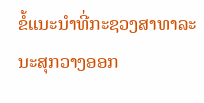ຂໍ້ແນະນໍາທີ່ກະຊວງສາທາລະນະສຸກວາງອອກ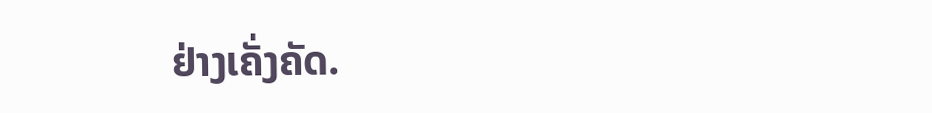ຢ່າງເຄັ່ງຄັດ.